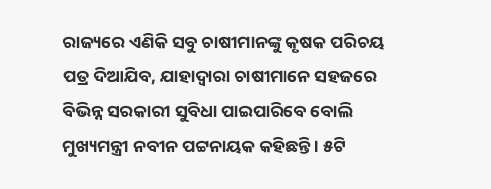ରାଜ୍ୟରେ ଏଣିକି ସବୁ ଚାଷୀମାନଙ୍କୁ କୃଷକ ପରିଚୟ ପତ୍ର ଦିଆଯିବ, ଯାହାଦ୍ୱାରା ଚାଷୀମାନେ ସହଜରେ ବିଭିନ୍ନ ସରକାରୀ ସୁବିଧା ପାଇପାରିବେ ବୋଲି ମୁଖ୍ୟମନ୍ତ୍ରୀ ନବୀନ ପଟ୍ଟନାୟକ କହିଛନ୍ତି । ୫ଟି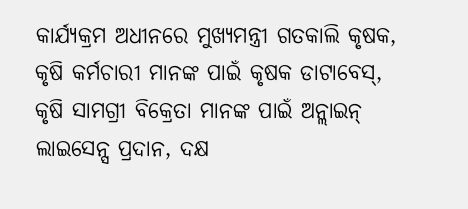କାର୍ଯ୍ୟକ୍ରମ ଅଧୀନରେ ମୁଖ୍ୟମନ୍ତ୍ରୀ ଗତକାଲି କୃଷକ, କୃଷି କର୍ମଚାରୀ ମାନଙ୍କ ପାଇଁ କୃଷକ ଡାଟାବେସ୍, କୃଷି ସାମଗ୍ରୀ ବିକ୍ରେତା ମାନଙ୍କ ପାଇଁ ଅନ୍ଲାଇନ୍ ଲାଇସେନ୍ସ ପ୍ରଦାନ, ଦକ୍ଷ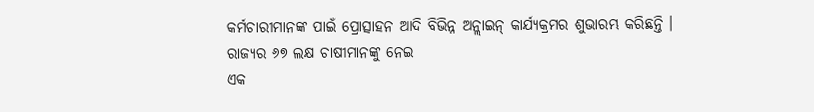କର୍ମଚାରୀମାନଙ୍କ ପାଇଁ ପ୍ରୋତ୍ସାହନ ଆଦି ବିଭିନ୍ନ ଅନ୍ଲାଇନ୍ କାର୍ଯ୍ୟକ୍ରମର ଶୁଭାରମ୍ଭ କରିଛନ୍ତି । ରାଜ୍ୟର ୬୭ ଲକ୍ଷ ଚାଷୀମାନଙ୍କୁ ନେଇ
ଏକ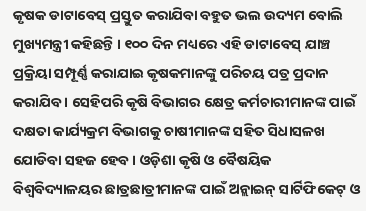କୃଷକ ଡାଟାବେସ୍ ପ୍ରସ୍ତୁତ କରାଯିବା ବହୁତ ଭଲ ଉଦ୍ୟମ ବୋଲି ମୁଖ୍ୟମନ୍ତ୍ରୀ କହିଛନ୍ତି । ୧୦୦ ଦିନ ମଧ୍ୟରେ ଏହି ଡାଟାବେସ୍ ଯାଞ୍ଚ ପ୍ରକ୍ରିୟା ସମ୍ପୂର୍ଣ୍ଣ କରାଯାଇ କୃଷକମାନଙ୍କୁ ପରିଚୟ ପତ୍ର ପ୍ରଦାନ କରାଯିବ । ସେହିପରି କୃଷି ବିଭାଗର କ୍ଷେତ୍ର କର୍ମଚାରୀମାନଙ୍କ ପାଇଁ ଦକ୍ଷତା କାର୍ଯ୍ୟକ୍ରମ ବିଭାଗକୁ ଚାଷୀମାନଙ୍କ ସହିତ ସିଧାସଳଖ ଯୋଡିବା ସହଜ ହେବ । ଓଡ଼ିଶା କୃଷି ଓ ବୈଷୟିକ ବିଶ୍ୱବିଦ୍ୟାଳୟର ଛାତ୍ରଛାତ୍ରୀମାନଙ୍କ ପାଇଁ ଅନ୍ଲାଇନ୍ ସାର୍ଟିଫିକେଟ୍ ଓ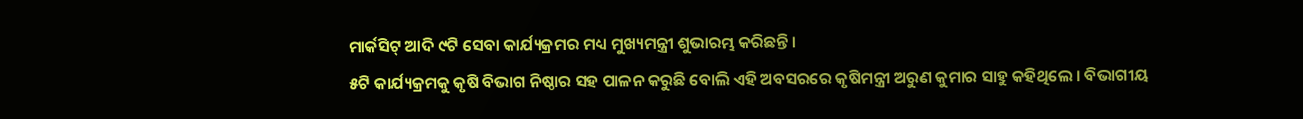ମାର୍କସିଟ୍ ଆଦି ୯ଟି ସେବା କାର୍ଯ୍ୟକ୍ରମର ମଧ୍ୟ ମୁଖ୍ୟମନ୍ତ୍ରୀ ଶୁଭାରମ୍ଭ କରିଛନ୍ତି ।
୫ଟି କାର୍ଯ୍ୟକ୍ରମକୁ କୃଷି ବିଭାଗ ନିଷ୍ଠାର ସହ ପାଳନ କରୁଛି ବୋଲି ଏହି ଅବସରରେ କୃଷିମନ୍ତ୍ରୀ ଅରୁଣ କୁମାର ସାହୁ କହିଥିଲେ । ବିଭାଗୀୟ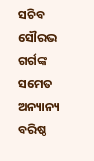ସଚିବ ସୌରଭ ଗର୍ଗଙ୍କ ସମେତ ଅନ୍ୟାନ୍ୟ ବରିଷ୍ଠ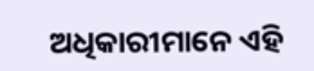ଅଧିକାରୀମାନେ ଏହି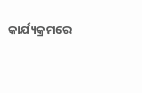କାର୍ଯ୍ୟକ୍ରମରେ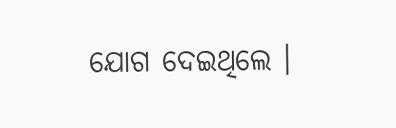ଯୋଗ ଦେଇଥିଲେ ।